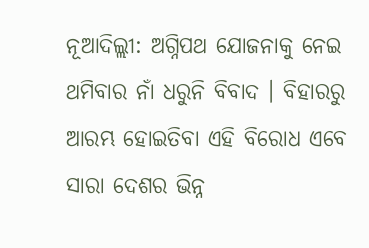ନୂଆଦିଲ୍ଲୀ: ଅଗ୍ନିପଥ ଯୋଜନାକୁ ନେଇ ଥମିବାର ନାଁ ଧରୁନି ବିବାଦ । ବିହାରରୁ ଆରମ୍ଭ ହୋଇତିବା ଏହି ବିରୋଧ ଏବେ ସାରା ଦେଶର ଭିନ୍ନ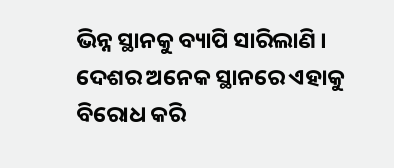ଭିନ୍ନ ସ୍ଥାନକୁ ବ୍ୟାପି ସାରିଲାଣି । ଦେଶର ଅନେକ ସ୍ଥାନରେ ଏହାକୁ ବିରୋଧ କରି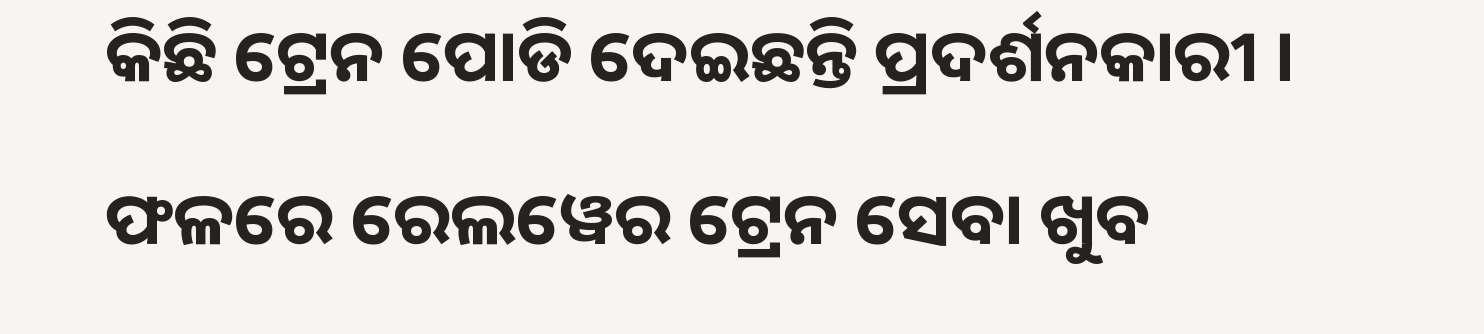କିଛି ଟ୍ରେନ ପୋଡି ଦେଇଛନ୍ତି ପ୍ରଦର୍ଶନକାରୀ । ଫଳରେ ରେଲୱେର ଟ୍ରେନ ସେବା ଖୁବ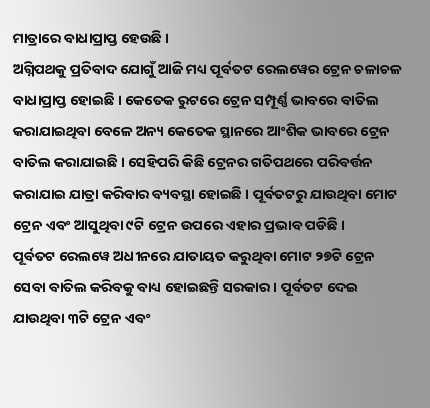ମାତ୍ରାରେ ବାଧାପ୍ରାପ୍ତ ହେଉଛି ।
ଅଗ୍ନିପଥକୁ ପ୍ରତିବାଦ ଯୋଗୁଁ ଆଜି ମଧ୍ୟ ପୂର୍ବତଟ ରେଲୱେର ଟ୍ରେନ ଚଳାଚଳ ବାଧାପ୍ରାପ୍ତ ହୋଇଛି । କେତେକ ରୁଟରେ ଟ୍ରେନ ସମ୍ପୂର୍ଣ୍ଣ ଭାବରେ ବାତିଲ କରାଯାଇଥିବା ବେଳେ ଅନ୍ୟ କେତେକ ସ୍ଥାନରେ ଆଂଶିକ ଭାବରେ ଟ୍ରେନ ବାତିଲ କରାଯାଇଛି । ସେହିପରି କିଛି ଟ୍ରେନର ଗତିପଥରେ ପରିବର୍ତ୍ତନ କରାଯାଇ ଯାତ୍ରା କରିବାର ବ୍ୟବସ୍ଥା ହୋଇଛି । ପୂର୍ବତଟରୁ ଯାଉଥିବା ମୋଟ ଟ୍ରେନ ଏବଂ ଆସୁଥିବା ୯ଟି ଟ୍ରେନ ଉପରେ ଏହାର ପ୍ରଭାବ ପଡିଛି ।
ପୂର୍ବତଟ ରେଲୱେ ଅଧୀନରେ ଯାତାୟତ କରୁଥିବା ମୋଟ ୨୭ଟି ଟ୍ରେନ ସେବା ବାତିଲ କରିବକୁ ବାଧ୍ୟ ହୋଇଛନ୍ତି ସରକାର । ପୂର୍ବତଟ ଦେଇ ଯାଉଥିବା ୩ଟି ଟ୍ରେନ ଏବଂ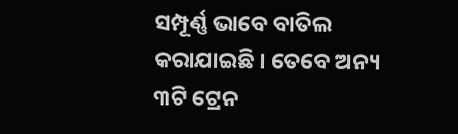ସମ୍ପୂର୍ଣ୍ଣ ଭାବେ ବାତିଲ କରାଯାଇଛି । ତେବେ ଅନ୍ୟ ୩ଟି ଟ୍ରେନ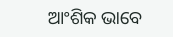ଆଂଶିକ ଭାବେ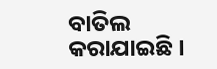ବାତିଲ କରାଯାଇଛି ।